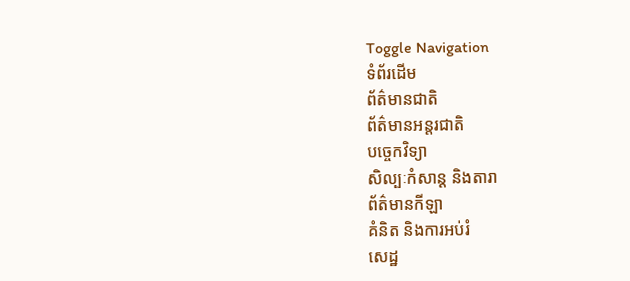Toggle Navigation
ទំព័រដើម
ព័ត៌មានជាតិ
ព័ត៌មានអន្តរជាតិ
បច្ចេកវិទ្យា
សិល្បៈកំសាន្ត និងតារា
ព័ត៌មានកីឡា
គំនិត និងការអប់រំ
សេដ្ឋ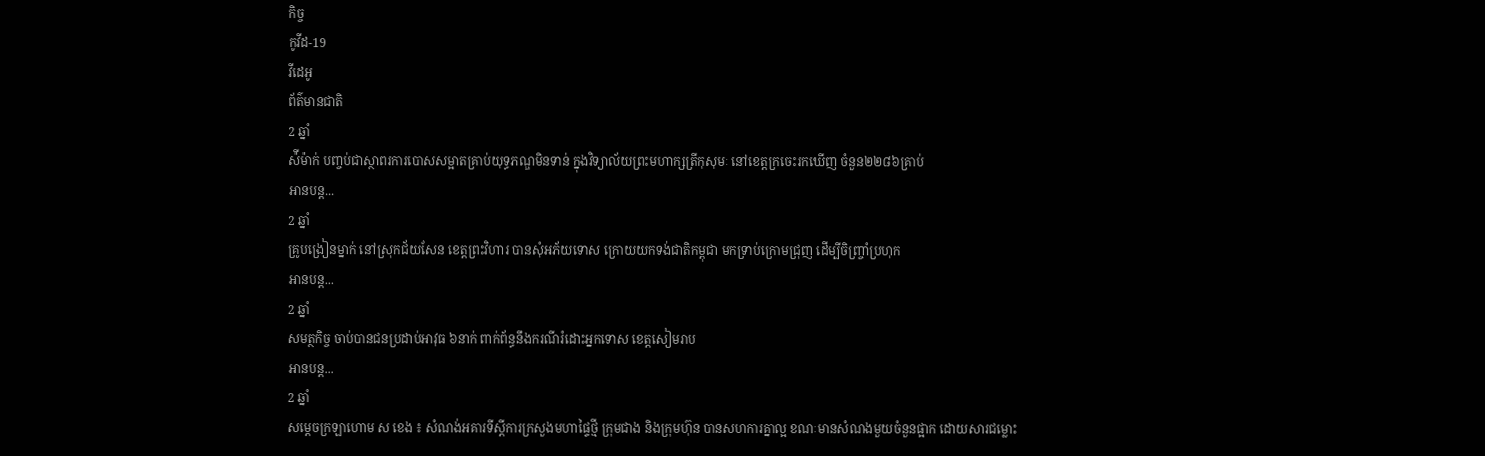កិច្ច
កូវីដ-19
វីដេអូ
ព័ត៌មានជាតិ
2 ឆ្នាំ
ស៉ីម៉ាក់ បញ្ចប់ជាស្ថាពរការបោសសម្អាតគ្រាប់យុទ្ធភណ្ឌមិនទាន់ ក្នុងវិទ្យាល័យព្រះមហាក្សត្រីកុសុមៈ នៅខេត្តក្រចេះរកឃើញ ចំនួន២២៨៦គ្រាប់
អានបន្ត...
2 ឆ្នាំ
គ្រូបង្រៀនម្នាក់ នៅស្រុកជ័យសែន ខេត្តព្រះវិហារ បានសុំអភ័យទោស ក្រោយយកទង់ជាតិកម្ពុជា មកទ្រាប់ក្រោមជ្រុញ ដើម្បីចិញ្ច្រាំប្រហុក
អានបន្ត...
2 ឆ្នាំ
សមត្ថកិច្ច ចាប់បានជនប្រដាប់អាវុធ ៦នាក់ ពាក់ព័ន្ធនឹងករណីរំដោះអ្នកទោស ខេត្តសៀមរាប
អានបន្ត...
2 ឆ្នាំ
សម្ដេចក្រឡាហោម ស ខេង ៖ សំណង់អគារទីស្ដីការក្រសួងមហាផ្ទៃថ្មី ក្រុមជាង និងក្រុមហ៊ុន បានសហការគ្នាល្អ ខណៈមានសំណងមួយចំនួនផ្អាក ដោយសារជម្លោះ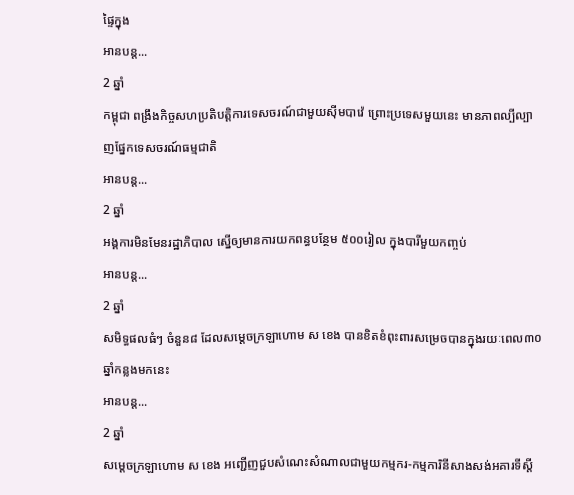ផ្ទៃក្នុង
អានបន្ត...
2 ឆ្នាំ
កម្ពុជា ពង្រឹងកិច្ចសហប្រតិបត្តិការទេសចរណ៍ជាមួយស៊ីមបាវ៉េ ព្រោះប្រទេសមួយនេះ មានភាពល្បីល្បាញផ្នែកទេសចរណ៍ធម្មជាតិ
អានបន្ត...
2 ឆ្នាំ
អង្គការមិនមែនរដ្ឋាភិបាល ស្នើឲ្យមានការយកពន្ធបន្ថែម ៥០០រៀល ក្នុងបារីមួយកញ្ចប់
អានបន្ត...
2 ឆ្នាំ
សមិទ្ធផលធំៗ ចំនួន៨ ដែលសម្តេចក្រឡាហោម ស ខេង បានខិតខំពុះពារសម្រេចបានក្នុងរយៈពេល៣០ឆ្នាំកន្លងមកនេះ
អានបន្ត...
2 ឆ្នាំ
សម្ដេចក្រឡាហោម ស ខេង អញ្ជើញជួបសំណេះសំណាលជាមួយកម្មករ-កម្មការិនីសាងសង់អគារទីស្ដី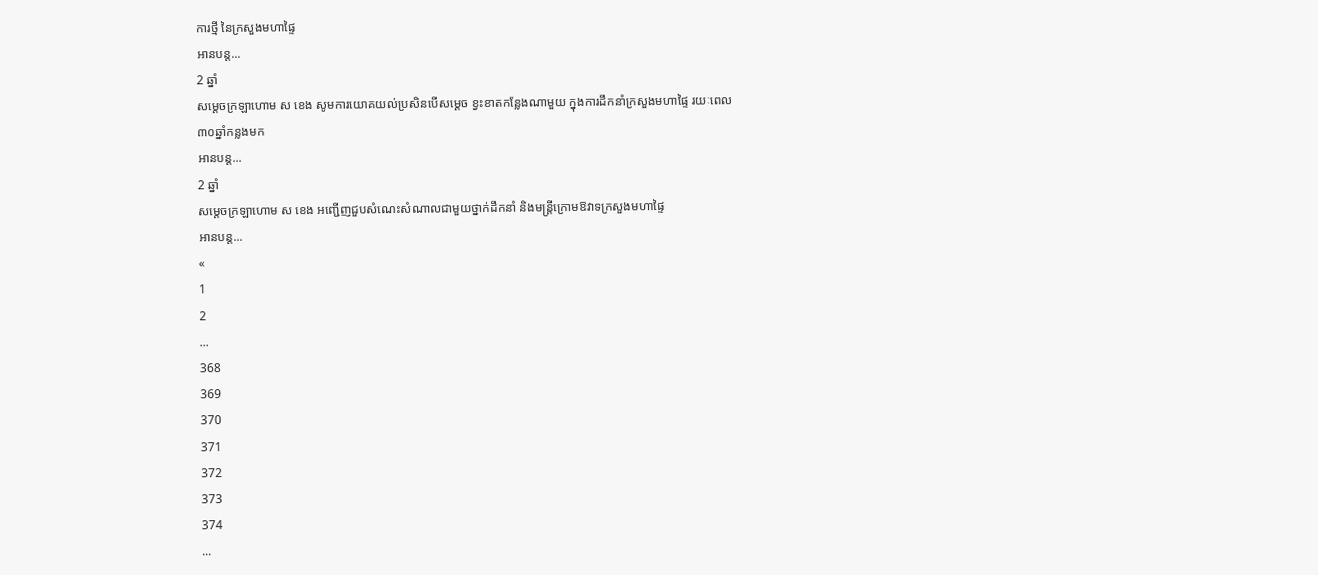ការថ្មី នៃក្រសួងមហាផ្ទៃ
អានបន្ត...
2 ឆ្នាំ
សម្ដេចក្រឡាហោម ស ខេង សូមការយោគយល់ប្រសិនបើសម្ដេច ខ្វះខាតកន្លែងណាមួយ ក្នុងការដឹកនាំក្រសួងមហាផ្ទៃ រយៈពេល ៣០ឆ្នាំកន្លងមក
អានបន្ត...
2 ឆ្នាំ
សម្តេចក្រឡាហោម ស ខេង អញ្ជើញជួបសំណេះសំណាលជាមួយថ្នាក់ដឹកនាំ និងមន្ត្រីក្រោមឱវាទក្រសួងមហាផ្ទៃ
អានបន្ត...
«
1
2
...
368
369
370
371
372
373
374
...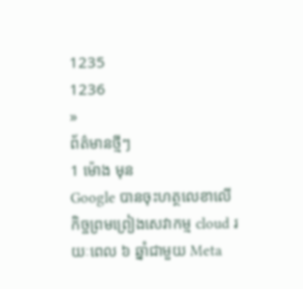1235
1236
»
ព័ត៌មានថ្មីៗ
1 ម៉ោង មុន
Google បានចុះហត្ថលេខាលើកិច្ចព្រមព្រៀងសេវាកម្ម cloud រយៈពេល ៦ ឆ្នាំជាមួយ Meta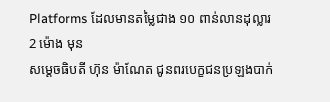Platforms ដែលមានតម្លៃជាង ១០ ពាន់លានដុល្លារ
2 ម៉ោង មុន
សម្ដេចធិបតី ហ៊ុន ម៉ាណែត ជូនពរបេក្ខជនប្រឡងបាក់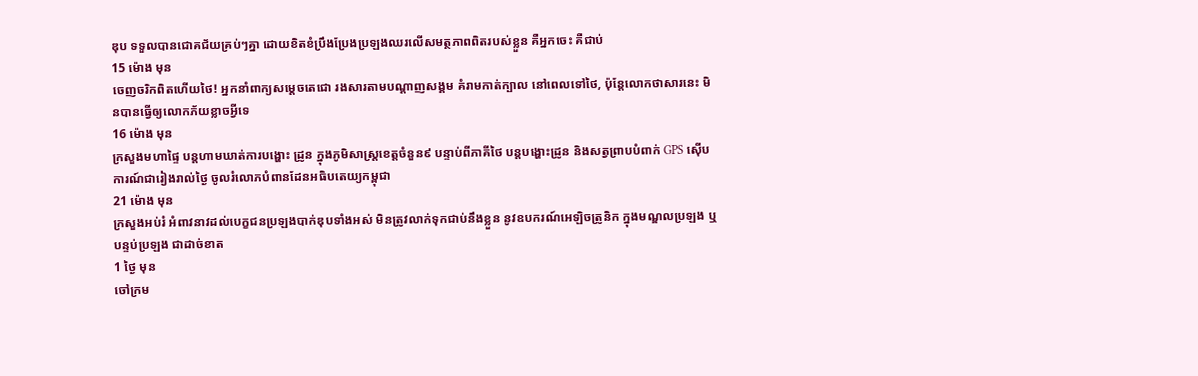ឌុប ទទួលបានជោគជ័យគ្រប់ៗគ្នា ដោយខិតខំប្រឹងប្រែងប្រឡងឈរលើសមត្ថភាពពិតរបស់ខ្លួន គឺអ្នកចេះ គឺជាប់
15 ម៉ោង មុន
ចេញចរិកពិតហេីយថៃ! អ្នកនាំពាក្យសម្តេចតេជោ រងសារតាមបណ្តាញសង្គម គំរាមកាត់ក្បាល នៅពេលទៅថៃ, ប៉ុន្តែលោកថាសារនេះ មិនបានធ្វើឲ្យលោកភ័យខ្លាចអ្វីទេ
16 ម៉ោង មុន
ក្រសួងមហាផ្ទៃ បន្តហាមឃាត់ការបង្ហោះ ដ្រូន ក្នុងភូមិសាស្ត្រខេត្តចំនួន៩ បន្ទាប់ពីភាគីថៃ បន្ដបង្ហោះដ្រូន និងសត្វព្រាបបំពាក់ GPS ស៊ើបការណ៍ជារៀងរាល់ថ្ងៃ ចូលរំលោភបំពានដែនអធិបតេយ្យកម្ពុជា
21 ម៉ោង មុន
ក្រសួងអប់រំ អំពាវនាវដល់បេក្ខជនប្រឡងបាក់ឌុបទាំងអស់ មិនត្រូវលាក់ទុកជាប់នឹងខ្លួន នូវឧបករណ៍អេឡិចត្រូនិក ក្នុងមណ្ឌលប្រឡង ឬបន្ទប់ប្រឡង ជាដាច់ខាត
1 ថ្ងៃ មុន
ចៅក្រម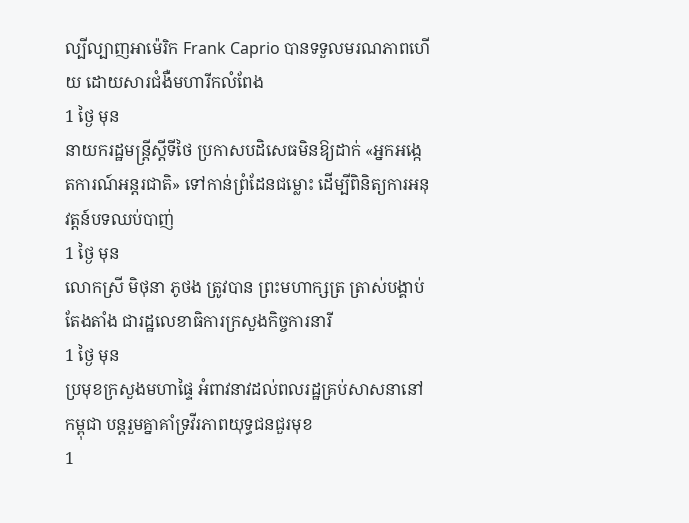ល្បីល្បាញអាម៉េរិក Frank Caprio បានទទួលមរណភាពហើយ ដោយសារជំងឺមហារីកលំពែង
1 ថ្ងៃ មុន
នាយករដ្ឋមន្រ្តីស្តីទីថៃ ប្រកាសបដិសេធមិនឱ្យដាក់ «អ្នកអង្កេតការណ៍អន្តរជាតិ» ទៅកាន់ព្រំដែនជម្លោះ ដើម្បីពិនិត្យការអនុវត្តន៍បទឈប់បាញ់
1 ថ្ងៃ មុន
លោកស្រី មិថុនា ភូថង ត្រូវបាន ព្រះមហាក្សត្រ ត្រាស់បង្គាប់តែងតាំង ជារដ្ឋលេខាធិការក្រសួងកិច្ចការនារី
1 ថ្ងៃ មុន
ប្រមុខក្រសួងមហាផ្ទៃ អំពាវនាវដល់ពលរដ្ឋគ្រប់សាសនានៅកម្ពុជា បន្តរួមគ្នាគាំទ្រវីរភាពយុទ្ធជនជួរមុខ
1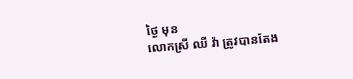ថ្ងៃ មុន
លោកស្រី ឈី វ៉ា ត្រូវបានតែង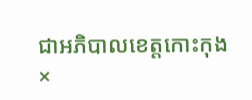ជាអភិបាលខេត្តកោះកុង
×